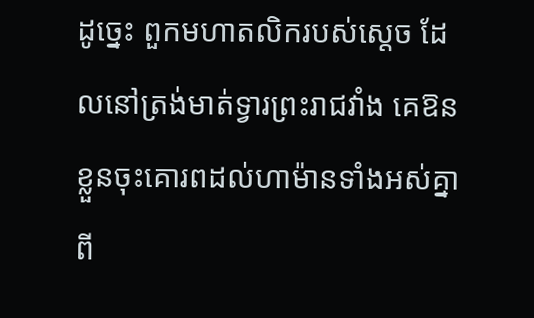ដូច្នេះ ពួកមហាតលិករបស់ស្តេច ដែលនៅត្រង់មាត់ទ្វារព្រះរាជវាំង គេឱនខ្លួនចុះគោរពដល់ហាម៉ានទាំងអស់គ្នា ពី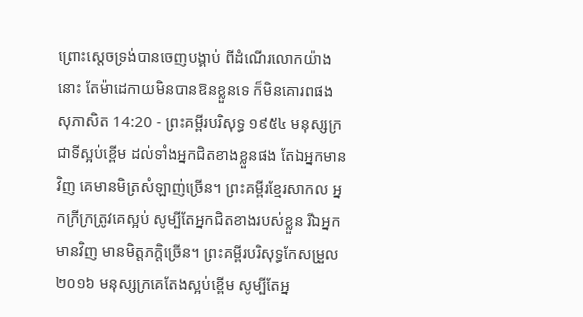ព្រោះស្តេចទ្រង់បានចេញបង្គាប់ ពីដំណើរលោកយ៉ាងនោះ តែម៉ាដេកាយមិនបានឱនខ្លួនទេ ក៏មិនគោរពផង
សុភាសិត 14:20 - ព្រះគម្ពីរបរិសុទ្ធ ១៩៥៤ មនុស្សក្រជាទីស្អប់ខ្ពើម ដល់ទាំងអ្នកជិតខាងខ្លួនផង តែឯអ្នកមានវិញ គេមានមិត្រសំឡាញ់ច្រើន។ ព្រះគម្ពីរខ្មែរសាកល អ្នកក្រីក្រត្រូវគេស្អប់ សូម្បីតែអ្នកជិតខាងរបស់ខ្លួន រីឯអ្នកមានវិញ មានមិត្តភក្ដិច្រើន។ ព្រះគម្ពីរបរិសុទ្ធកែសម្រួល ២០១៦ មនុស្សក្រគេតែងស្អប់ខ្ពើម សូម្បីតែអ្ន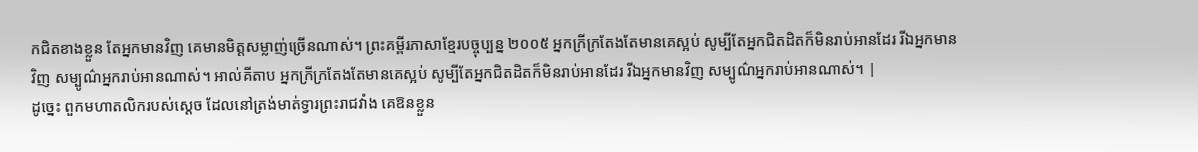កជិតខាងខ្លួន តែអ្នកមានវិញ គេមានមិត្តសម្លាញ់ច្រើនណាស់។ ព្រះគម្ពីរភាសាខ្មែរបច្ចុប្បន្ន ២០០៥ អ្នកក្រីក្រតែងតែមានគេស្អប់ សូម្បីតែអ្នកជិតដិតក៏មិនរាប់អានដែរ រីឯអ្នកមានវិញ សម្បូណ៌អ្នករាប់អានណាស់។ អាល់គីតាប អ្នកក្រីក្រតែងតែមានគេស្អប់ សូម្បីតែអ្នកជិតដិតក៏មិនរាប់អានដែរ រីឯអ្នកមានវិញ សម្បូណ៌អ្នករាប់អានណាស់។ |
ដូច្នេះ ពួកមហាតលិករបស់ស្តេច ដែលនៅត្រង់មាត់ទ្វារព្រះរាជវាំង គេឱនខ្លួន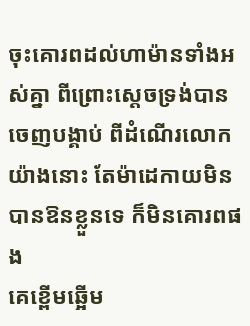ចុះគោរពដល់ហាម៉ានទាំងអស់គ្នា ពីព្រោះស្តេចទ្រង់បានចេញបង្គាប់ ពីដំណើរលោកយ៉ាងនោះ តែម៉ាដេកាយមិនបានឱនខ្លួនទេ ក៏មិនគោរពផង
គេខ្ពើមឆ្អើម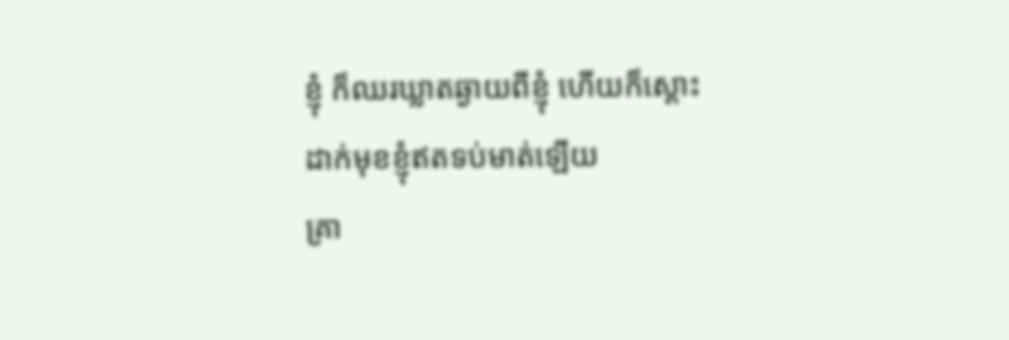ខ្ញុំ ក៏ឈរឃ្លាតឆ្ងាយពីខ្ញុំ ហើយក៏ស្តោះដាក់មុខខ្ញុំឥតទប់មាត់ឡើយ
គ្រា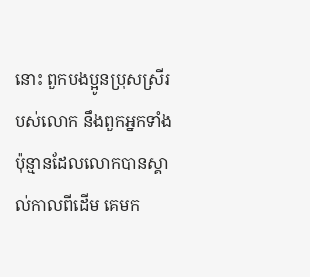នោះ ពួកបងប្អូនប្រុសស្រីរបស់លោក នឹងពួកអ្នកទាំងប៉ុន្មានដែលលោកបានស្គាល់កាលពីដើម គេមក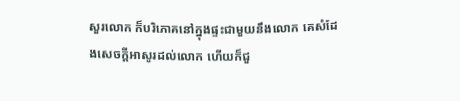សួរលោក ក៏បរិភោគនៅក្នុងផ្ទះជាមួយនឹងលោក គេសំដែងសេចក្ដីអាសូរដល់លោក ហើយក៏ជួ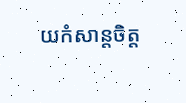យកំសាន្តចិត្ត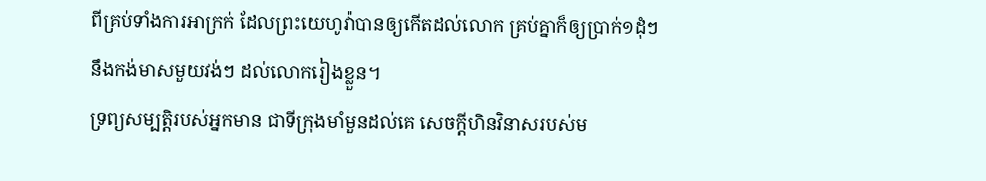ពីគ្រប់ទាំងការអាក្រក់ ដែលព្រះយេហូវ៉ាបានឲ្យកើតដល់លោក គ្រប់គ្នាក៏ឲ្យប្រាក់១ដុំៗ នឹងកង់មាសមួយវង់ៗ ដល់លោករៀងខ្លួន។
ទ្រព្យសម្បត្តិរបស់អ្នកមាន ជាទីក្រុងមាំមួនដល់គេ សេចក្ដីហិនវិនាសរបស់ម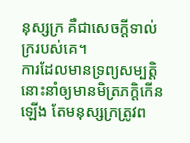នុស្សក្រ គឺជាសេចក្ដីទាល់ក្ររបស់គេ។
ការដែលមានទ្រព្យសម្បត្តិ នោះនាំឲ្យមានមិត្រភក្តិកើនឡើង តែមនុស្សក្រត្រូវព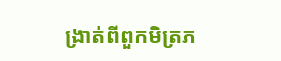ង្រាត់ពីពួកមិត្រភ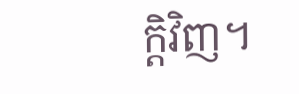ក្តិវិញ។